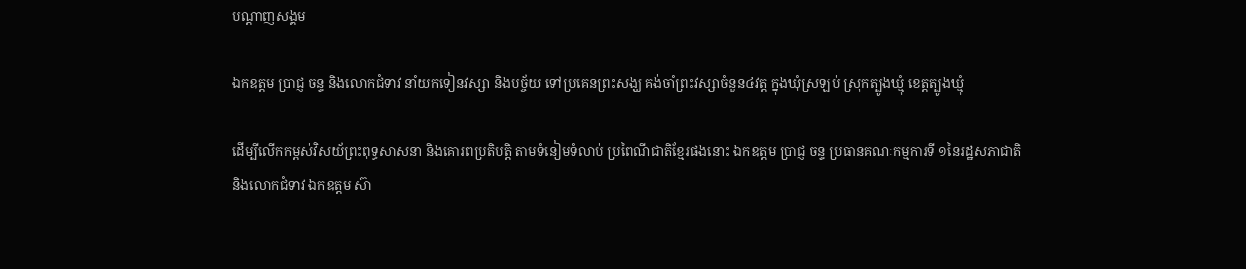បណ្តាញសង្គម

ឯកឧត្តម ប្រាជ្ញ ចន្ទ និងលោកជំទាវ នាំយកទៀនវស្សា និងបច្ច័យ ទៅប្រគេនព្រះសង្ឃ គង់ចាំព្រះវស្សាចំនួន៤វត្ត ក្នុងឃុំស្រឡប់ ស្រុកត្បូងឃ្មុំ ខេត្តត្បូងឃ្មុំ

ដើម្បីលើកកម្ពស់វិសយ័ព្រះពុទ្ធសាសនា និងគោរពប្រតិបត្តិ តាមទំនៀមទំលាប់ ប្រពៃណីជាតិខ្មែរផងនោះ ឯកឧត្តម ប្រាជ្ញ ចន្ទ ប្រធានគណៈកម្មការទី ១នៃរដ្ឋសភាជាតិ និងលោកជំទាវ ឯកឧត្តម ស៊ា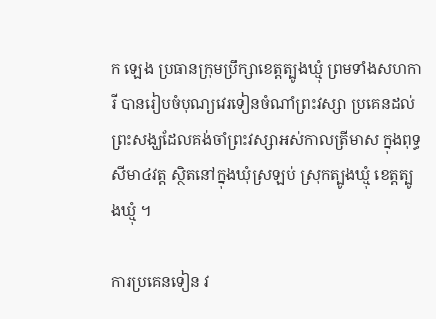ក ឡេង ប្រធានក្រុមប្រឹក្សាខេត្តត្បូងឃ្មុំ ព្រមទាំងសហការី បានរៀបចំបុណ្យវេរទៀនចំណាំព្រះវស្សា ប្រគេនដល់ព្រះសង្ឃដែលគង់ចាំព្រះវស្សាអស់កាលត្រីមាស ក្នុងពុទ្ធសីមា៤វត្ត ស្ថិតនៅក្នុងឃុំស្រឡប់ ស្រុកត្បូងឃ្មុំ ខេត្តត្បូងឃ្មុំ ។

ការប្រគេនទៀន វ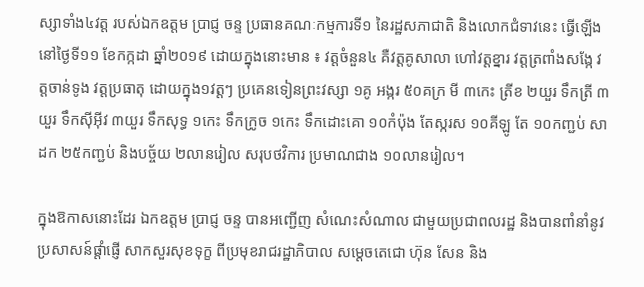ស្សាទាំង៤វត្ត របស់ឯកឧត្តម ប្រាជ្ញ ចន្ទ ប្រធានគណៈកម្មការទី១ នៃរដ្ឋសភាជាតិ និងលោកជំទាវនេះ ធ្វើឡើងនៅថ្ងៃទី១១ ខែកក្កដា ឆ្នាំ២០១៩ ដោយក្នុងនោះមាន ៖ វត្តចំនួន៤ គឺវត្តគូសាលា ហៅវត្តខ្នារ វត្តត្រពាំងសង្កែ វត្តចាន់ទូង វត្តប្រធាតុ ដោយក្នុង១វត្តៗ ប្រគេនទៀនព្រះវស្សា ១គូ អង្ករ ៥០គក្រ មី ៣កេះ ត្រីខ ២យួរ ទឹកត្រី ៣យួរ ទឹកស៊ីអ៊ីវ ៣យួរ ទឹកសុទ្ធ ១កេះ ទឹកក្រូច ១កេះ ទឹកដោះគោ ១០កំប៉ុង តែស្ករស ១០គីឡូ តែ ១០កញ្ជប់ សាដក ២៥កញ្ជប់ និងបច្ច័យ ២លានរៀល សរុបថវិការ ប្រមាណជាង ១០លានរៀល។

ក្នុងឱកាសនោះដែរ ឯកឧត្តម ប្រាជ្ញ ចន្ទ បានអញ្ជើញ សំណេះសំណាល ជាមួយប្រជាពលរដ្ឋ និងបានពាំនាំនូវប្រសាសន៍ផ្ដាំផ្ញើ សាកសួរសុខទុក្ខ ពីប្រមុខរាជរដ្ឋាភិបាល សម្ដេចតេជោ ហ៊ុន សែន និង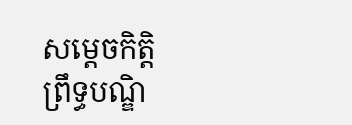សម្ដេចកិត្តិ ព្រឹទ្ធបណ្ឌិ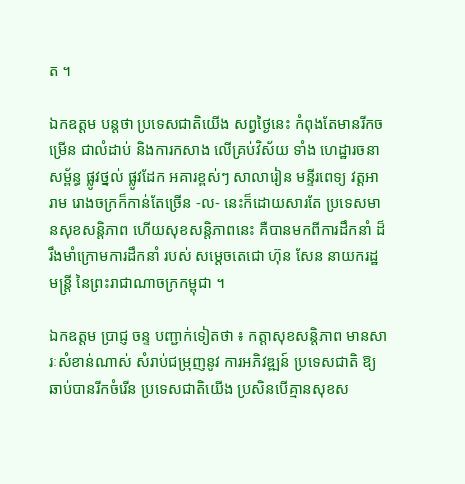ត ។

ឯកឧត្តម បន្ដថា ប្រទេសជាតិយើង សព្វថ្ងៃនេះ កំពុងតែមានរីកចម្រើន ជាលំដាប់ និងការកសាង លើគ្រប់វិស័យ ទាំង ហេដ្ឋារចនាសម្ព័ន្ធ ផ្លូវថ្នល់ ផ្លូវដែក អគារខ្ពស់ៗ សាលារៀន មន្ទីរពេទ្យ វត្ដអារាម រោងចក្រក៏កាន់តែច្រើន -ល- នេះក៏ដោយសារតែ ប្រទេសមានសុខសន្ដិភាព ហើយសុខសន្ដិភាពនេះ គឺបានមកពីការដឹកនាំ ដ៏រឹងមាំក្រោមការដឹកនាំ របស់ សម្ដេចតេជោ ហ៊ុន សែន នាយករដ្ឋមន្ដ្រី នៃព្រះរាជាណាចក្រកម្ពុជា ។

ឯកឧត្តម ប្រាជ្ញ ចន្ទ បញ្ជាក់ទៀតថា ៖ កត្តាសុខសន្តិភាព មានសារៈសំខាន់ណាស់ សំរាប់ជម្រុញនូវ ការអភិវឌ្ឍន៍ ប្រទេសជាតិ ឱ្យឆាប់បានរីកចំរើន ប្រទេសជាតិយើង ប្រសិនបើគ្មានសុខស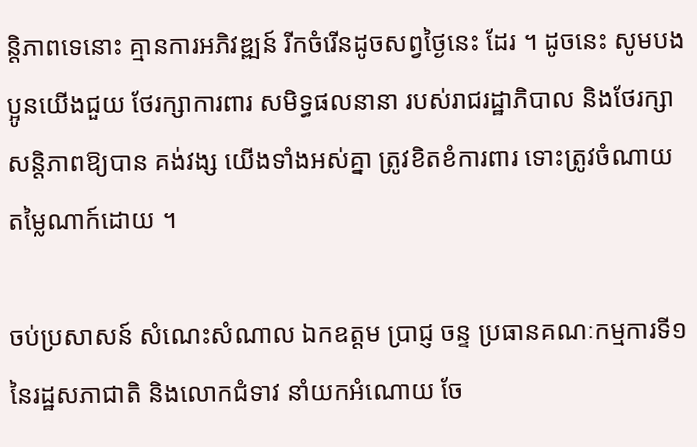ន្តិភាពទេនោះ គ្មានការអភិវឌ្ឍន៍ រីកចំរើនដូចសព្វថ្ងៃនេះ ដែរ ។ ដូចនេះ សូមបងប្អូនយើងជួយ ថែរក្សាការពារ សមិទ្ធផលនានា របស់រាជរដ្ឋាភិបាល និងថែរក្សាសន្តិភាពឱ្យបាន គង់វង្ស យើងទាំងអស់គ្នា ត្រូវខិតខំការពារ ទោះត្រូវចំណាយ តម្លៃណាក៍ដោយ ។

ចប់ប្រសាសន៍ សំណេះសំណាល ឯកឧត្តម ប្រាជ្ញ ចន្ទ ប្រធានគណៈកម្មការទី១ នៃរដ្ឋសភាជាតិ និងលោកជំទាវ នាំយកអំណោយ ចែ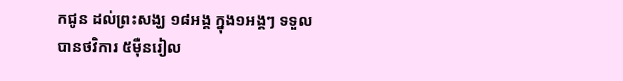កជូន ដល់ព្រះសង្ឃ ១៨អង្គ ក្នុង១អង្គៗ ទទួលបានថវិការ ៥ម៉ឺនរៀល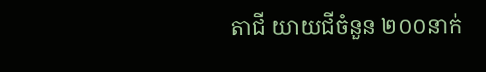តាជី យាយជីចំនួន ២០០នាក់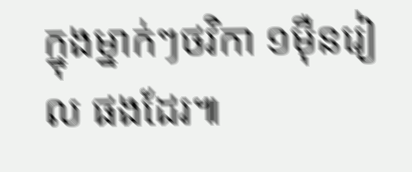ក្នុងម្នាក់ៗថវិកា ១ម៉ឺនរៀល ផងដែរ៕